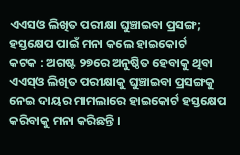ଏଏସଓ ଲିଖିତ ପରୀକ୍ଷା ଘୁଞ୍ଚାଇବା ପ୍ରସଙ୍ଗ; ହସ୍ତକ୍ଷେପ ପାଇଁ ମନା କଲେ ହାଇକୋର୍ଟ
କଟକ : ଅଗଷ୍ଟ ୨୭ରେ ଅନୁଷ୍ଠିତ ହେବାକୁ ଥିବା ଏଏସ୍ଓ ଲିଖିତ ପରୀକ୍ଷାକୁ ଘୁଞ୍ଚାଇବା ପ୍ରସଙ୍ଗକୁ ନେଇ ଦାୟର ମାମଲାରେ ହାଇକୋର୍ଟ ହସ୍ତକ୍ଷେପ କରିବାକୁ ମନା କରିଛନ୍ତି ।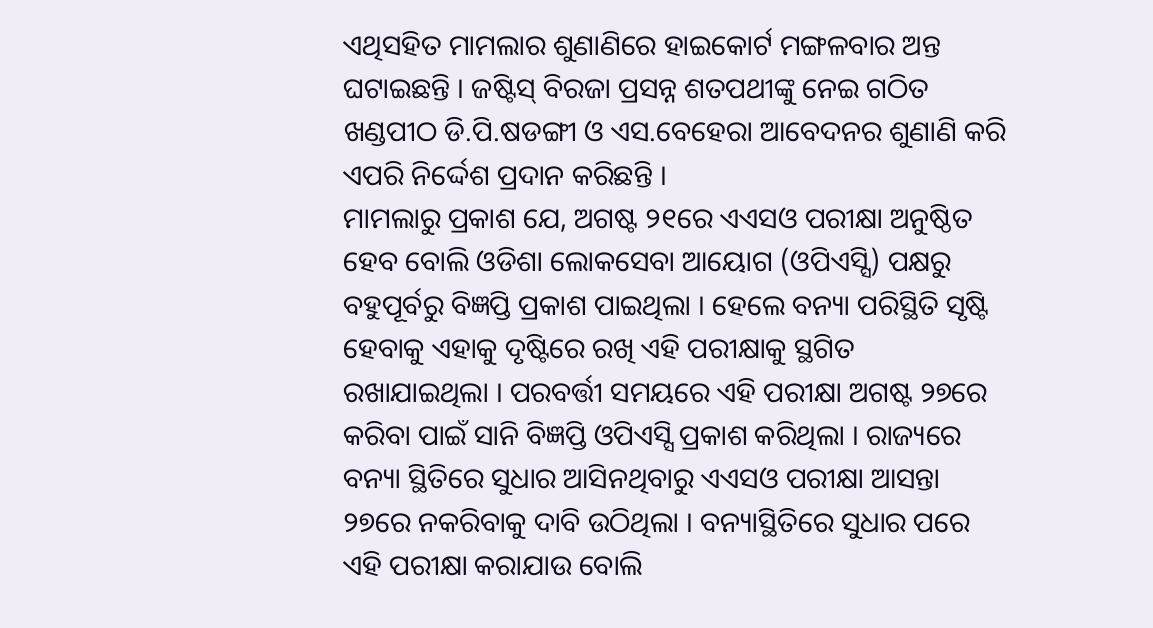ଏଥିସହିତ ମାମଲାର ଶୁଣାଣିରେ ହାଇକୋର୍ଟ ମଙ୍ଗଳବାର ଅନ୍ତ ଘଟାଇଛନ୍ତି । ଜଷ୍ଟିସ୍ ବିରଜା ପ୍ରସନ୍ନ ଶତପଥୀଙ୍କୁ ନେଇ ଗଠିତ ଖଣ୍ଡପୀଠ ଡି.ପି.ଷଡଙ୍ଗୀ ଓ ଏସ.ବେହେରା ଆବେଦନର ଶୁଣାଣି କରି ଏପରି ନିର୍ଦ୍ଦେଶ ପ୍ରଦାନ କରିଛନ୍ତି ।
ମାମଲାରୁ ପ୍ରକାଶ ଯେ, ଅଗଷ୍ଟ ୨୧ରେ ଏଏସଓ ପରୀକ୍ଷା ଅନୁଷ୍ଠିତ ହେବ ବୋଲି ଓଡିଶା ଲୋକସେବା ଆୟୋଗ (ଓପିଏସ୍ସି) ପକ୍ଷରୁ ବହୁପୂର୍ବରୁ ବିଜ୍ଞପ୍ତି ପ୍ରକାଶ ପାଇଥିଲା । ହେଲେ ବନ୍ୟା ପରିସ୍ଥିତି ସୃଷ୍ଟି ହେବାକୁ ଏହାକୁ ଦୃଷ୍ଟିରେ ରଖି ଏହି ପରୀକ୍ଷାକୁ ସ୍ଥଗିତ ରଖାଯାଇଥିଲା । ପରବର୍ତ୍ତୀ ସମୟରେ ଏହି ପରୀକ୍ଷା ଅଗଷ୍ଟ ୨୭ରେ କରିବା ପାଇଁ ସାନି ବିଜ୍ଞପ୍ତି ଓପିଏସ୍ସି ପ୍ରକାଶ କରିଥିଲା । ରାଜ୍ୟରେ ବନ୍ୟା ସ୍ଥିତିରେ ସୁଧାର ଆସିନଥିବାରୁ ଏଏସଓ ପରୀକ୍ଷା ଆସନ୍ତା ୨୭ରେ ନକରିବାକୁ ଦାବି ଉଠିଥିଲା । ବନ୍ୟାସ୍ଥିତିରେ ସୁଧାର ପରେ ଏହି ପରୀକ୍ଷା କରାଯାଉ ବୋଲି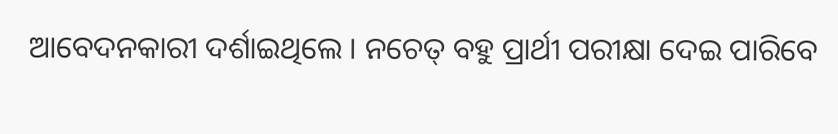ଆବେଦନକାରୀ ଦର୍ଶାଇଥିଲେ । ନଚେତ୍ ବହୁ ପ୍ରାର୍ଥୀ ପରୀକ୍ଷା ଦେଇ ପାରିବେ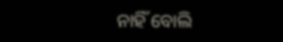ନାହିଁ ବୋଲି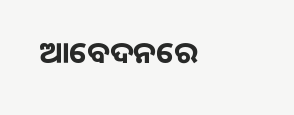ଆବେଦନରେ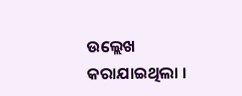ଉଲ୍ଲେଖ କରାଯାଇଥିଲା ।